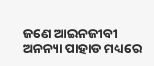ଜଣେ ଆଇନଜୀବୀ ଅନନ୍ୟା ପାହାଡ ମଧ୍ୟରେ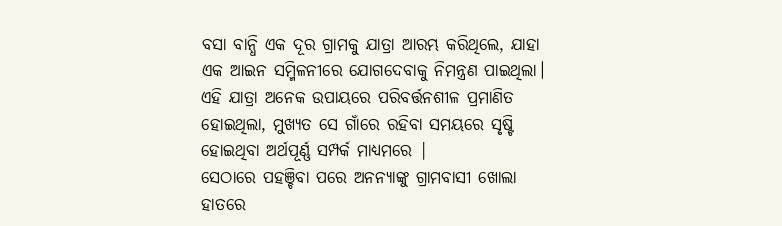ବସା ବାନ୍ଧି ଏକ ଦୂର ଗ୍ରାମକୁ ଯାତ୍ରା ଆରମ୍ଭ କରିଥିଲେ, ଯାହା ଏକ ଆଇନ ସମ୍ମିଳନୀରେ ଯୋଗଦେବାକୁ ନିମନ୍ତ୍ରଣ ପାଇଥିଲା। ଏହି ଯାତ୍ରା ଅନେକ ଉପାୟରେ ପରିବର୍ତ୍ତନଶୀଳ ପ୍ରମାଣିତ ହୋଇଥିଲା, ମୁଖ୍ୟତ ସେ ଗାଁରେ ରହିବା ସମୟରେ ସୃଷ୍ଟି ହୋଇଥିବା ଅର୍ଥପୂର୍ଣ୍ଣ ସମ୍ପର୍କ ମାଧ୍ୟମରେ |
ସେଠାରେ ପହଞ୍ଚିବା ପରେ ଅନନ୍ୟାଙ୍କୁ ଗ୍ରାମବାସୀ ଖୋଲା ହାତରେ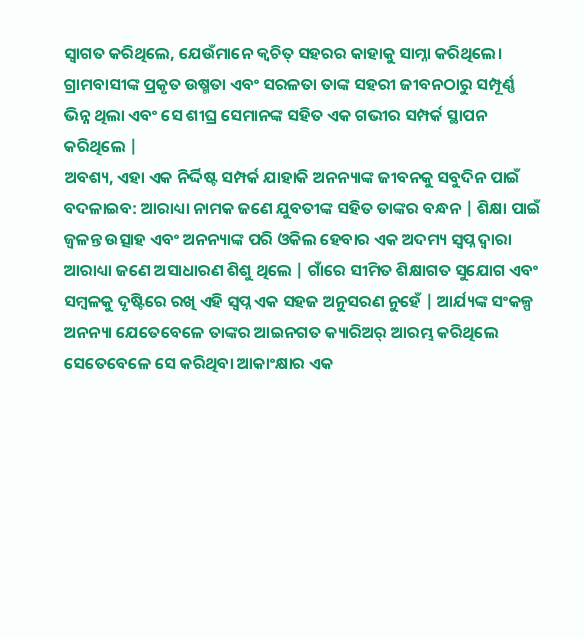ସ୍ୱାଗତ କରିଥିଲେ, ଯେଉଁମାନେ କ୍ୱଚିତ୍ ସହରର କାହାକୁ ସାମ୍ନା କରିଥିଲେ। ଗ୍ରାମବାସୀଙ୍କ ପ୍ରକୃତ ଉଷ୍ମତା ଏବଂ ସରଳତା ତାଙ୍କ ସହରୀ ଜୀବନଠାରୁ ସମ୍ପୂର୍ଣ୍ଣ ଭିନ୍ନ ଥିଲା ଏବଂ ସେ ଶୀଘ୍ର ସେମାନଙ୍କ ସହିତ ଏକ ଗଭୀର ସମ୍ପର୍କ ସ୍ଥାପନ କରିଥିଲେ |
ଅବଶ୍ୟ, ଏହା ଏକ ନିର୍ଦ୍ଦିଷ୍ଟ ସମ୍ପର୍କ ଯାହାକି ଅନନ୍ୟାଙ୍କ ଜୀବନକୁ ସବୁଦିନ ପାଇଁ ବଦଳାଇବ: ଆରାଧ୍ୟା ନାମକ ଜଣେ ଯୁବତୀଙ୍କ ସହିତ ତାଙ୍କର ବନ୍ଧନ | ଶିକ୍ଷା ପାଇଁ ଜ୍ୱଳନ୍ତ ଉତ୍ସାହ ଏବଂ ଅନନ୍ୟାଙ୍କ ପରି ଓକିଲ ହେବାର ଏକ ଅଦମ୍ୟ ସ୍ୱପ୍ନ ଦ୍ୱାରା ଆରାଧ୍ୟା ଜଣେ ଅସାଧାରଣ ଶିଶୁ ଥିଲେ | ଗାଁରେ ସୀମିତ ଶିକ୍ଷାଗତ ସୁଯୋଗ ଏବଂ ସମ୍ବଳକୁ ଦୃଷ୍ଟିରେ ରଖି ଏହି ସ୍ୱପ୍ନ ଏକ ସହଜ ଅନୁସରଣ ନୁହେଁ | ଆର୍ଯ୍ୟଙ୍କ ସଂକଳ୍ପ ଅନନ୍ୟା ଯେତେବେଳେ ତାଙ୍କର ଆଇନଗତ କ୍ୟାରିଅର୍ ଆରମ୍ଭ କରିଥିଲେ ସେତେବେଳେ ସେ କରିଥିବା ଆକାଂକ୍ଷାର ଏକ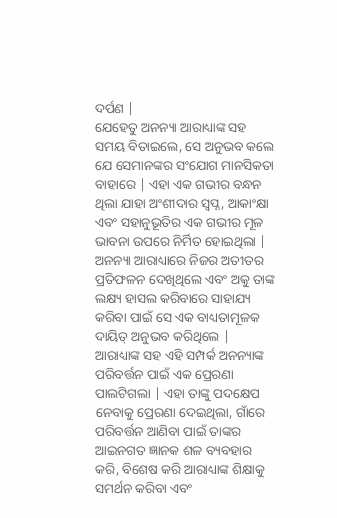ଦର୍ପଣ |
ଯେହେତୁ ଅନନ୍ୟା ଆରାଧ୍ୟାଙ୍କ ସହ ସମୟ ବିତାଇଲେ, ସେ ଅନୁଭବ କଲେ ଯେ ସେମାନଙ୍କର ସଂଯୋଗ ମାନସିକତା ବାହାରେ | ଏହା ଏକ ଗଭୀର ବନ୍ଧନ ଥିଲା ଯାହା ଅଂଶୀଦାର ସ୍ୱପ୍ନ, ଆକାଂକ୍ଷା ଏବଂ ସହାନୁଭୂତିର ଏକ ଗଭୀର ମୂଳ ଭାବନା ଉପରେ ନିର୍ମିତ ହୋଇଥିଲା | ଅନନ୍ୟା ଆରାଧ୍ୟାରେ ନିଜର ଅତୀତର ପ୍ରତିଫଳନ ଦେଖିଥିଲେ ଏବଂ ଅକୁ ତାଙ୍କ ଲକ୍ଷ୍ୟ ହାସଲ କରିବାରେ ସାହାଯ୍ୟ କରିବା ପାଇଁ ସେ ଏକ ବାଧ୍ୟତାମୂଳକ ଦାୟିତ୍ ଅନୁଭବ କରିଥିଲେ |
ଆରାଧ୍ୟାଙ୍କ ସହ ଏହି ସମ୍ପର୍କ ଅନନ୍ୟାଙ୍କ ପରିବର୍ତ୍ତନ ପାଇଁ ଏକ ପ୍ରେରଣା ପାଲଟିଗଲା | ଏହା ତାଙ୍କୁ ପଦକ୍ଷେପ ନେବାକୁ ପ୍ରେରଣା ଦେଇଥିଲା, ଗାଁରେ ପରିବର୍ତ୍ତନ ଆଣିବା ପାଇଁ ତାଙ୍କର ଆଇନଗତ ଜ୍ଞାନକ ଶଳ ବ୍ୟବହାର କରି, ବିଶେଷ କରି ଆରାଧ୍ୟାଙ୍କ ଶିକ୍ଷାକୁ ସମର୍ଥନ କରିବା ଏବଂ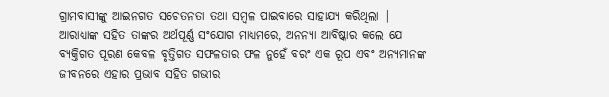ଗ୍ରାମବାସୀଙ୍କୁ ଆଇନଗତ ସଚେତନତା ତଥା ସମ୍ବଳ ପାଇବାରେ ସାହାଯ୍ୟ କରିଥିଲା |
ଆରାଧ୍ୟାଙ୍କ ସହିତ ତାଙ୍କର ଅର୍ଥପୂର୍ଣ୍ଣ ସଂଯୋଗ ମାଧ୍ୟମରେ, ଅନନ୍ୟା ଆବିଷ୍କାର କଲେ ଯେ ବ୍ୟକ୍ତିଗତ ପୂରଣ କେବଳ ବୃତ୍ତିଗତ ସଫଳତାର ଫଳ ନୁହେଁ ବରଂ ଏକ ରୂପ ଏବଂ ଅନ୍ୟମାନଙ୍କ ଜୀବନରେ ଏହାର ପ୍ରଭାବ ସହିତ ଗଭୀର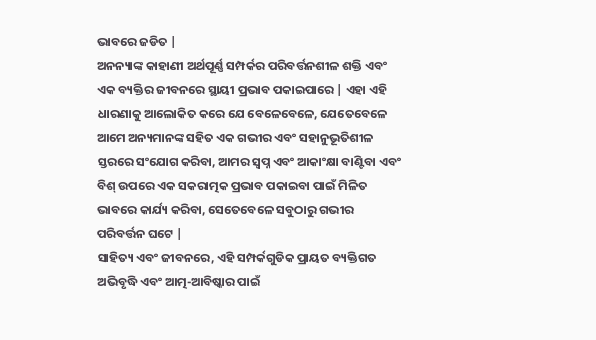ଭାବରେ ଜଡିତ |
ଅନନ୍ୟାଙ୍କ କାହାଣୀ ଅର୍ଥପୂର୍ଣ୍ଣ ସମ୍ପର୍କର ପରିବର୍ତ୍ତନଶୀଳ ଶକ୍ତି ଏବଂ ଏକ ବ୍ୟକ୍ତିର ଜୀବନରେ ସ୍ଥାୟୀ ପ୍ରଭାବ ପକାଇପାରେ | ଏହା ଏହି ଧାରଣାକୁ ଆଲୋକିତ କରେ ଯେ ବେଳେବେଳେ, ଯେତେବେଳେ ଆମେ ଅନ୍ୟମାନଙ୍କ ସହିତ ଏକ ଗଭୀର ଏବଂ ସହାନୁଭୂତିଶୀଳ ସ୍ତରରେ ସଂଯୋଗ କରିବା, ଆମର ସ୍ୱପ୍ନ ଏବଂ ଆକାଂକ୍ଷା ବାଣ୍ଟିବା ଏବଂ ବିଶ୍ ଉପରେ ଏକ ସକରାତ୍ମକ ପ୍ରଭାବ ପକାଇବା ପାଇଁ ମିଳିତ ଭାବରେ କାର୍ଯ୍ୟ କରିବା, ସେତେବେଳେ ସବୁଠାରୁ ଗଭୀର ପରିବର୍ତ୍ତନ ଘଟେ |
ସାହିତ୍ୟ ଏବଂ ଜୀବନରେ, ଏହି ସମ୍ପର୍କଗୁଡିକ ପ୍ରାୟତ ବ୍ୟକ୍ତିଗତ ଅଭିବୃଦ୍ଧି ଏବଂ ଆତ୍ମ-ଆବିଷ୍କାର ପାଇଁ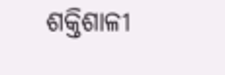ଶକ୍ତିଶାଳୀ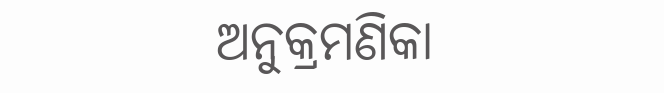ଅନୁକ୍ରମଣିକା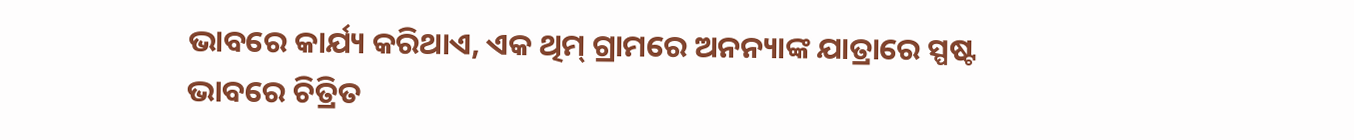ଭାବରେ କାର୍ଯ୍ୟ କରିଥାଏ, ଏକ ଥିମ୍ ଗ୍ରାମରେ ଅନନ୍ୟାଙ୍କ ଯାତ୍ରାରେ ସ୍ପଷ୍ଟ ଭାବରେ ଚିତ୍ରିତ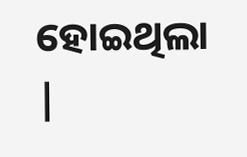ହୋଇଥିଲା |